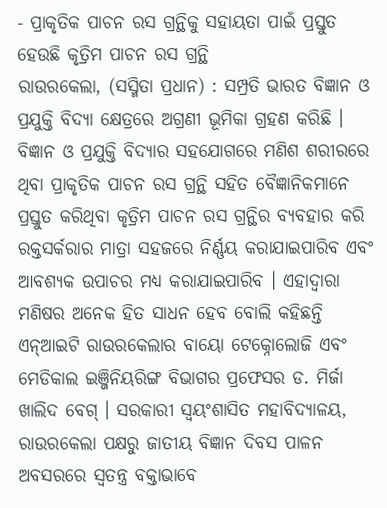- ପ୍ରାକୃତିକ ପାଚନ ରସ ଗ୍ରନ୍ଥିକୁ ସହାୟତା ପାଇଁ ପ୍ରସ୍ତୁତ ହେଉଛି କୃତ୍ରିମ ପାଚନ ରସ ଗ୍ରନ୍ଥି
ରାଉରକେଲା, (ସସ୍ମିତା ପ୍ରଧାନ) : ସମ୍ପ୍ରତି ଭାରତ ବିଜ୍ଞାନ ଓ ପ୍ରଯୁକ୍ତି ବିଦ୍ୟା କ୍ଷେତ୍ରରେ ଅଗ୍ରଣୀ ଭୂମିକା ଗ୍ରହଣ କରିଛି । ବିଜ୍ଞାନ ଓ ପ୍ରଯୁକ୍ତି ବିଦ୍ୟାର ସହଯୋଗରେ ମଣିଶ ଶରୀରରେ ଥିବା ପ୍ରାକୃତିକ ପାଚନ ରସ ଗ୍ରନ୍ଥି ସହିତ ବୈଜ୍ଞାନିକମାନେ ପ୍ରସ୍ତୁତ କରିଥିବା କୃତ୍ରିମ ପାଚନ ରସ ଗ୍ରନ୍ଥିର ବ୍ୟବହାର କରି ରକ୍ତସର୍କରାର ମାତ୍ରା ସହଜରେ ନିର୍ଣ୍ଣୟ କରାଯାଇପାରିବ ଏବଂ ଆବଶ୍ୟକ ଉପାଚର ମଧ୍ୟ କରାଯାଇପାରିବ । ଏହାଦ୍ୱାରା ମଣିଷର ଅନେକ ହିତ ସାଧନ ହେବ ବୋଲି କହିଛନ୍ତି ଏନ୍ଆଇଟି ରାଉରକେଲାର ବାୟୋ ଟେକ୍ନୋଲୋଜି ଏବଂ ମେଡିକାଲ ଇଞ୍ଜିନିୟରିଙ୍ଗ ବିଭାଗର ପ୍ରଫେସର ଡ. ମିର୍ଜା ଖାଲିଦ ବେଗ୍ । ସରକାରୀ ସ୍ୱୟଂଶାସିତ ମହାବିଦ୍ୟାଳୟ, ରାଉରକେଲା ପକ୍ଷରୁ ଜାତୀୟ ବିଜ୍ଞାନ ଦିବସ ପାଳନ ଅବସରରେ ସ୍ୱତନ୍ତ୍ର ବକ୍ତାଭାବେ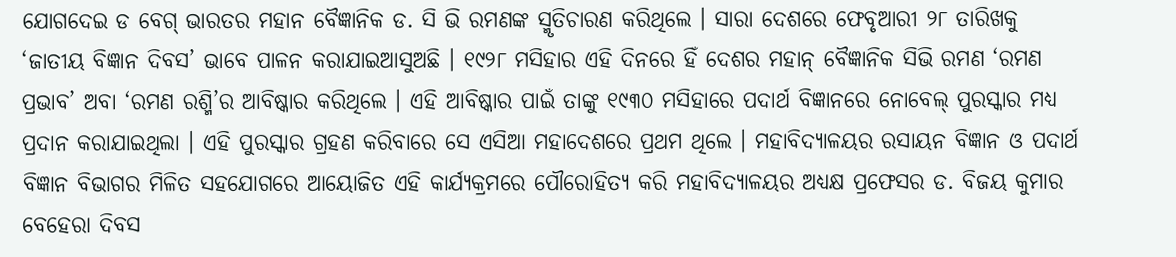ଯୋଗଦେଇ ଡ ବେଗ୍ ଭାରତର ମହାନ ବୈଜ୍ଞାନିକ ଡ. ସି ଭି ରମଣଙ୍କ ସ୍ମୃତିଚାରଣ କରିଥିଲେ । ସାରା ଦେଶରେ ଫେବୃଆରୀ ୨୮ ତାରିଖକୁ ‘ଜାତୀୟ ବିଜ୍ଞାନ ଦିବସ’ ଭାବେ ପାଳନ କରାଯାଇଆସୁଅଛି । ୧୯୨୮ ମସିହାର ଏହି ଦିନରେ ହିଁ ଦେଶର ମହାନ୍ ବୈଜ୍ଞାନିକ ସିଭି ରମଣ ‘ରମଣ ପ୍ରଭାବ’ ଅବା ‘ରମଣ ରଶ୍ମି’ର ଆବିଷ୍କାର କରିଥିଲେ । ଏହି ଆବିଷ୍କାର ପାଇଁ ତାଙ୍କୁ ୧୯୩୦ ମସିହାରେ ପଦାର୍ଥ ବିଜ୍ଞାନରେ ନୋବେଲ୍ ପୁରସ୍କାର ମଧ୍ୟ ପ୍ରଦାନ କରାଯାଇଥିଲା । ଏହି ପୁରସ୍କାର ଗ୍ରହଣ କରିବାରେ ସେ ଏସିଆ ମହାଦେଶରେ ପ୍ରଥମ ଥିଲେ । ମହାବିଦ୍ୟାଳୟର ରସାୟନ ବିଜ୍ଞାନ ଓ ପଦାର୍ଥ ବିଜ୍ଞାନ ବିଭାଗର ମିଳିତ ସହଯୋଗରେ ଆୟୋଜିତ ଏହି କାର୍ଯ୍ୟକ୍ରମରେ ପୌରୋହିତ୍ୟ କରି ମହାବିଦ୍ୟାଳୟର ଅଧ୍ୟକ୍ଷ ପ୍ରଫେସର ଡ. ବିଜୟ କୁମାର ବେହେରା ଦିବସ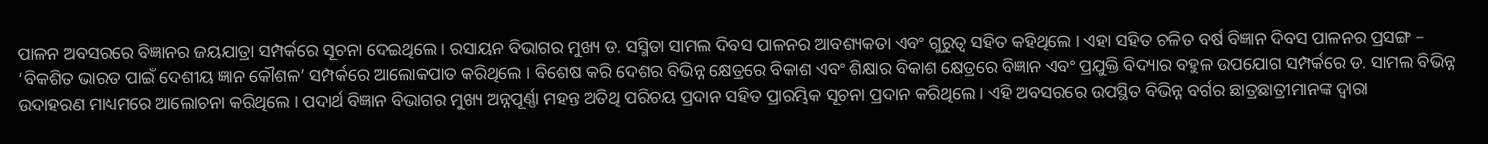ପାଳନ ଅବସରରେ ବିଜ୍ଞାନର ଜୟଯାତ୍ରା ସମ୍ପର୍କରେ ସୂଚନା ଦେଇଥିଲେ । ରସାୟନ ବିଭାଗର ମୁଖ୍ୟ ଡ. ସସ୍ମିତା ସାମଲ ଦିବସ ପାଳନର ଆବଶ୍ୟକତା ଏବଂ ଗୁରୁତ୍ୱ ସହିତ କହିଥିଲେ । ଏହା ସହିତ ଚଳିତ ବର୍ଷ ବିଜ୍ଞାନ ଦିବସ ପାଳନର ପ୍ରସଙ୍ଗ – ‘ବିକଶିତ ଭାରତ ପାଇଁ ଦେଶୀୟ ଜ୍ଞାନ କୌଶଳ’ ସମ୍ପର୍କରେ ଆଲୋକପାତ କରିଥିଲେ । ବିଶେଷ କରି ଦେଶର ବିଭିନ୍ନ କ୍ଷେତ୍ରରେ ବିକାଶ ଏବଂ ଶିକ୍ଷାର ବିକାଶ କ୍ଷେତ୍ରରେ ବିଜ୍ଞାନ ଏବଂ ପ୍ରଯୁକ୍ତି ବିଦ୍ୟାର ବହୁଳ ଉପଯୋଗ ସମ୍ପର୍କରେ ଡ. ସାମଲ ବିଭିନ୍ନ ଉଦାହରଣ ମାଧ୍ୟମରେ ଆଲୋଚନା କରିଥିଲେ । ପଦାର୍ଥ ବିଜ୍ଞାନ ବିଭାଗର ମୁଖ୍ୟ ଅନ୍ନପୂର୍ଣ୍ଣା ମହନ୍ତ ଅତିଥି ପରିଚୟ ପ୍ରଦାନ ସହିତ ପ୍ରାରମ୍ଭିକ ସୂଚନା ପ୍ରଦାନ କରିଥିଲେ । ଏହି ଅବସରରେ ଉପସ୍ଥିତ ବିଭିନ୍ନ ବର୍ଗର ଛାତ୍ରଛାତ୍ରୀମାନଙ୍କ ଦ୍ୱାରା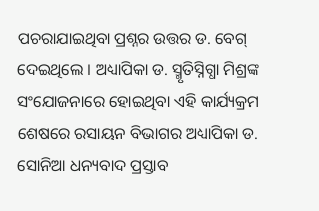ପଚରାଯାଇଥିବା ପ୍ରଶ୍ନର ଉତ୍ତର ଡ. ବେଗ୍ ଦେଇଥିଲେ । ଅଧ୍ୟାପିକା ଡ. ସ୍ମୃତିସ୍ନିଗ୍ଧା ମିଶ୍ରଙ୍କ ସଂଯୋଜନାରେ ହୋଇଥିବା ଏହି କାର୍ଯ୍ୟକ୍ରମ ଶେଷରେ ରସାୟନ ବିଭାଗର ଅଧ୍ୟାପିକା ଡ. ସୋନିଆ ଧନ୍ୟବାଦ ପ୍ରସ୍ତାବ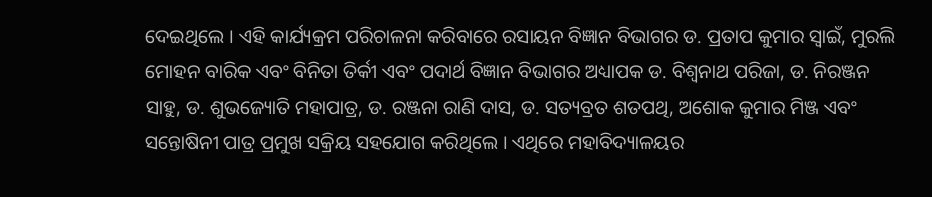ଦେଇଥିଲେ । ଏହି କାର୍ଯ୍ୟକ୍ରମ ପରିଚାଳନା କରିବାରେ ରସାୟନ ବିଜ୍ଞାନ ବିଭାଗର ଡ. ପ୍ରତାପ କୁମାର ସ୍ୱାଇଁ, ମୁରଲି ମୋହନ ବାରିକ ଏବଂ ବିନିତା ତିର୍କୀ ଏବଂ ପଦାର୍ଥ ବିଜ୍ଞାନ ବିଭାଗର ଅଧ୍ୟାପକ ଡ. ବିଶ୍ୱନାଥ ପରିଜା, ଡ. ନିରଞ୍ଜନ ସାହୁ, ଡ. ଶୁଭଜ୍ୟୋତି ମହାପାତ୍ର, ଡ. ରଞ୍ଜନା ରାଣି ଦାସ, ଡ. ସତ୍ୟବ୍ରତ ଶତପଥି, ଅଶୋକ କୁମାର ମିଞ୍ଜ ଏବଂ ସନ୍ତୋଷିନୀ ପାତ୍ର ପ୍ରମୁଖ ସକ୍ରିୟ ସହଯୋଗ କରିଥିଲେ । ଏଥିରେ ମହାବିଦ୍ୟାଳୟର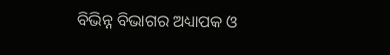ବିଭିନ୍ନ ବିଭାଗର ଅଧ୍ୟାପକ ଓ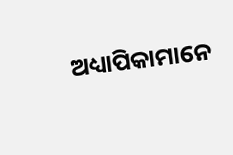ଅଧ୍ୟାପିକାମାନେ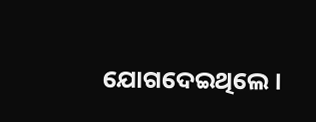ଯୋଗଦେଇଥିଲେ ।